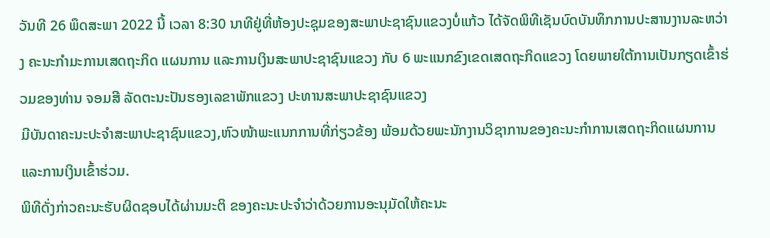ວັນທີ 26 ພຶດສະພາ 2022 ນີ້ ເວລາ 8:30 ນາທີຢູ່ທີ່ຫ້ອງປະຊຸມຂອງສະພາປະຊາຊົນແຂວງບໍ່ແກ້ວ ໄດ້ຈັດພິທີເຊັນບົດບັນທຶກການປະສານງານລະຫວ່າງ ຄະນະກຳມະການເສດຖະກິດ ແຜນການ ແລະການເງິນສະພາປະຊາຊົນແຂວງ ກັບ 6 ພະແນກຂົງເຂດເສດຖະກິດແຂວງ ໂດຍພາຍໃຕ້ການເປັນກຽດເຂົ້າຮ່ວມຂອງທ່ານ ຈອມສີ ລັດຕະນະປັນຮອງເລຂາພັກແຂວງ ປະທານສະພາປະຊາຊົນແຂວງ
ມີບັນດາຄະນະປະຈໍາສະພາປະຊາຊົນແຂວງ,ຫົວໜ້າພະແນກການທີ່ກ່ຽວຂ້ອງ ພ້ອມດ້ວຍພະນັກງານວິຊາການຂອງຄະນະກໍາການເສດຖະກິດແຜນການແລະການເງິນເຂົ້າຮ່ວມ.
ພິທີດັ່ງກ່າວຄະນະຮັບຜິດຊອບໄດ້ຜ່ານມະຕິ ຂອງຄະນະປະຈໍາວ່າດ້ວຍການອະນຸມັດໃຫ້ຄະນະ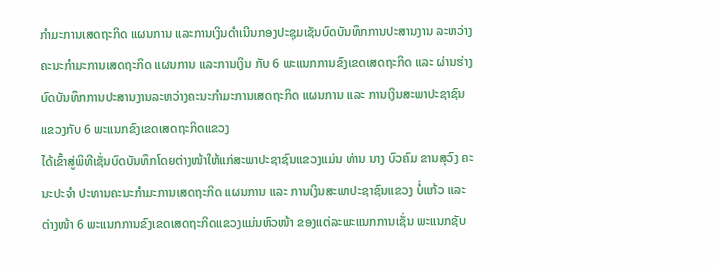ກໍາມະການເສດຖະກິດ ແຜນການ ແລະການເງິນດໍາເນີນກອງປະຊຸມເຊັນບົດບັນທຶກການປະສານງານ ລະຫວ່າງ ຄະນະກຳມະການເສດຖະກິດ ແຜນການ ແລະການເງິນ ກັບ 6 ພະແນກການຂົງເຂດເສດຖະກິດ ແລະ ຜ່ານຮ່າງບົດບັນທຶກການປະສານງານລະຫວ່າງຄະນະກໍາມະການເສດຖະກິດ ແຜນການ ແລະ ການເງິນສະພາປະຊາຊົນແຂວງກັບ 6 ພະແນກຂົງເຂດເສດຖະກິດແຂວງ
ໄດ້ເຂົ້າສູ່ພິທີເຊັ່ນບົດບັນທຶກໂດຍຕ່າງໜ້າໃຫ້ແກ່ສະພາປະຊາຊົນແຂວງແມ່ນ ທ່ານ ນາງ ບົວຄົມ ຂານສຸວົງ ຄະນະປະຈໍາ ປະທານຄະນະກຳມະການເສດຖະກິດ ແຜນການ ແລະ ການເງິນສະພາປະຊາຊົນແຂວງ ບໍ່ແກ້ວ ແລະ ຕ່າງໜ້າ 6 ພະແນກການຂົງເຂດເສດຖະກິດແຂວງແມ່ນຫົວໜ້າ ຂອງແຕ່ລະພະແນກການເຊັ່ນ ພະແນກຊັບ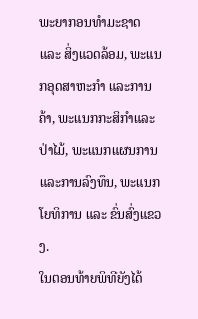ພະຍາກອນທຳມະຊາດ ແລະ ສິ່ງແວດລ້ອມ, ພະແນກອຸດສາຫະກໍາ ແລະການຄ້າ, ພະແນກກະສິກໍາແລະປ່າໄມ້, ພະແນກແຜນການ ແລະການລົງທຶນ, ພະແນກໂຍທິການ ແລະ ຂົ່ນສົ່ງແຂວງ.
ໃນຕອນທ້າຍພິທີຍັງໄດ້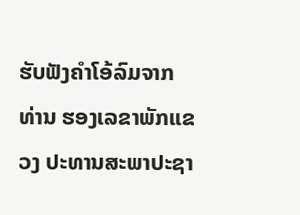ຮັບຟັງຄໍາໂອ້ລົມຈາກທ່ານ ຮອງເລຂາພັກແຂວງ ປະທານສະພາປະຊາ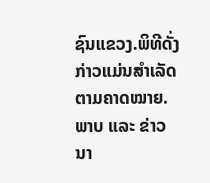ຊົນແຂວງ.ພິທີດັ່ງກ່າວແມ່ນສໍາເລັດຕາມຄາດໝາຍ.
ພາບ ແລະ ຂ່າວ
ນາ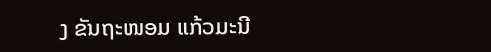ງ ຂັນຖະໜອມ ແກ້ວມະນີ